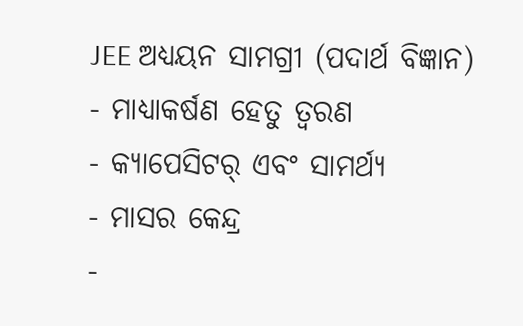JEE ଅଧ୍ୟୟନ ସାମଗ୍ରୀ (ପଦାର୍ଥ ବିଜ୍ଞାନ)
- ମାଧ୍ୟାକର୍ଷଣ ହେତୁ ତ୍ୱରଣ
- କ୍ୟାପେସିଟର୍ ଏବଂ ସାମର୍ଥ୍ୟ
- ମାସର କେନ୍ଦ୍ର
-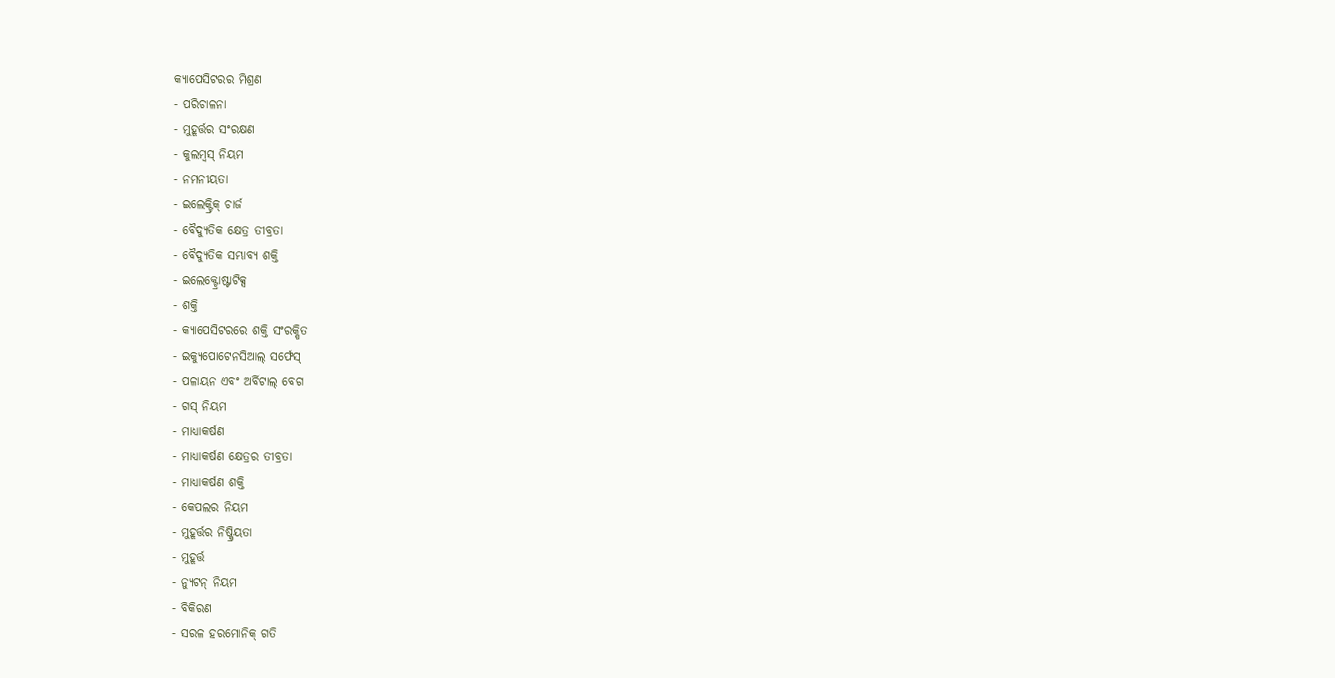କ୍ୟାପେସିଟରର ମିଶ୍ରଣ
- ପରିଚାଳନା
- ମୁହୂର୍ତ୍ତର ସଂରକ୍ଷଣ
- କୁଲମ୍ବସ୍ ନିୟମ
- ନମନୀୟତା
- ଇଲେକ୍ଟ୍ରିକ୍ ଚାର୍ଜ
- ବୈଦ୍ୟୁତିକ କ୍ଷେତ୍ର ତୀବ୍ରତା
- ବୈଦ୍ୟୁତିକ ସମ୍ଭାବ୍ୟ ଶକ୍ତି
- ଇଲେକ୍ଟ୍ରୋଷ୍ଟାଟିକ୍ସ
- ଶକ୍ତି
- କ୍ୟାପେସିଟରରେ ଶକ୍ତି ସଂରକ୍ଷିତ
- ଇକ୍ୟୁପୋଟେନସିଆଲ୍ ସର୍ଫେସ୍
- ପଳାୟନ ଏବଂ ଅର୍ବିଟାଲ୍ ବେଗ
- ଗସ୍ ନିୟମ
- ମାଧ୍ୟାକର୍ଷଣ
- ମାଧ୍ୟାକର୍ଷଣ କ୍ଷେତ୍ରର ତୀବ୍ରତା
- ମାଧ୍ୟାକର୍ଷଣ ଶକ୍ତି
- କେପଲର ନିୟମ
- ମୁହୂର୍ତ୍ତର ନିଷ୍କ୍ରିୟତା
- ମୁହୂର୍ତ୍ତ
- ନ୍ୟୁଟନ୍ ନିୟମ
- ବିକିରଣ
- ସରଳ ହରମୋନିକ୍ ଗତି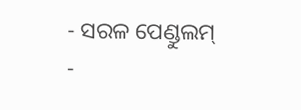- ସରଳ ପେଣ୍ଡୁଲମ୍
-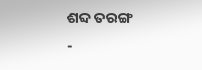ଶବ୍ଦ ତରଙ୍ଗ
-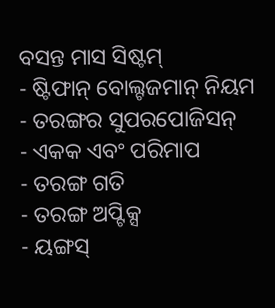ବସନ୍ତ ମାସ ସିଷ୍ଟମ୍
- ଷ୍ଟିଫାନ୍ ବୋଲ୍ଟଜମାନ୍ ନିୟମ
- ତରଙ୍ଗର ସୁପରପୋଜିସନ୍
- ଏକକ ଏବଂ ପରିମାପ
- ତରଙ୍ଗ ଗତି
- ତରଙ୍ଗ ଅପ୍ଟିକ୍ସ
- ୟଙ୍ଗସ୍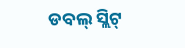ଡବଲ୍ ସ୍ଲିଟ୍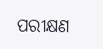ପରୀକ୍ଷଣ